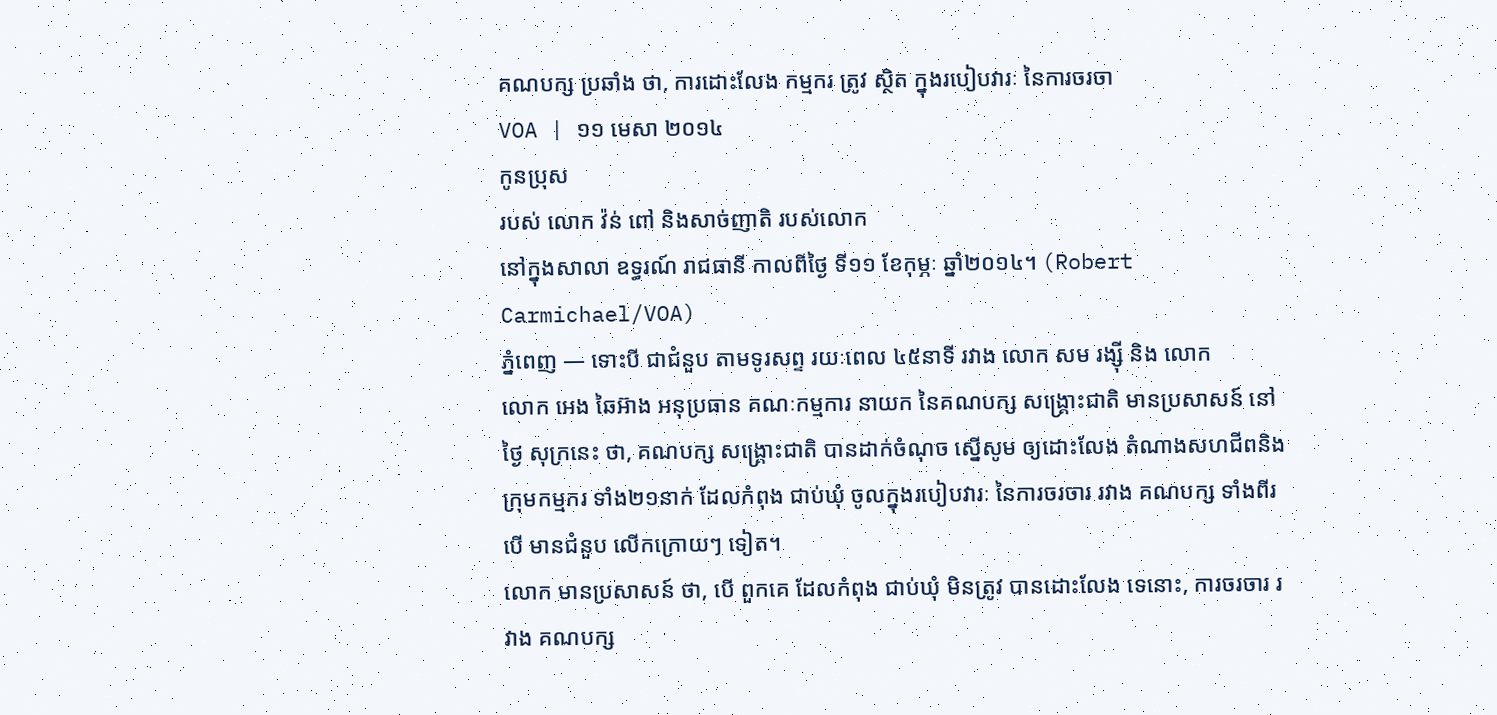គណបក្ស ប្រឆាំង ថា, ការដោះលែង កម្មករ ត្រូវ ស្ថិត ក្នុងរបៀបវារៈ នៃការចរចា
VOA | ១១ មេសា ២០១៤
កូនប្រុស
របស់ លោក វ៉ន់ ពៅ និងសាច់ញាតិ របស់លោក
នៅក្នុងសាលា ឧទ្ធរណ៍ រាជធានី កាលពីថ្ងៃ ទី១១ ខែកុម្ភៈ ឆ្នាំ២០១៤។ (Robert
Carmichael/VOA)
ភ្នំពេញ — ទោះបី ជាជំនួប តាមទូរសព្ទ រយៈពេល ៤៥នាទី រវាង លោក សម រង្ស៊ី និង លោក
លោក អេង ឆៃអ៊ាង អនុប្រធាន គណៈកម្មការ នាយក នៃគណបក្ស សង្គ្រោះជាតិ មានប្រសាសន៍ នៅថ្ងៃ សុក្រនេះ ថា, គណបក្ស សង្គ្រោះជាតិ បានដាក់ចំណុច ស្នើសូម ឲ្យដោះលែង តំណាងសហជីពនិង ក្រុមកម្មករ ទាំង២១នាក់ ដែលកំពុង ជាប់ឃុំ ចូលក្នុងរបៀបវារៈ នៃការចរចារ រវាង គណបក្ស ទាំងពីរ បើ មានជំនួប លើកក្រោយៗ ទៀត។
លោក មានប្រសាសន៍ ថា, បើ ពួកគេ ដែលកំពុង ជាប់ឃុំ មិនត្រូវ បានដោះលែង ទេនោះ, ការចរចារ រវាង គណបក្ស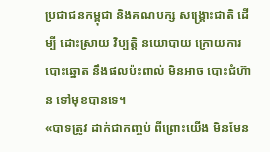ប្រជាជនកម្ពុជា និងគណបក្ស សង្គ្រោះជាតិ ដើម្បី ដោះស្រាយ វិប្បត្តិ នយោបាយ ក្រោយការបោះឆ្នោត នឹងផលប៉ះពាល់ មិនអាច បោះជំហ៊ាន ទៅមុខបានទេ។
«បាទត្រូវ ដាក់ជាកញ្ចប់ ពីព្រោះយើង មិនមែន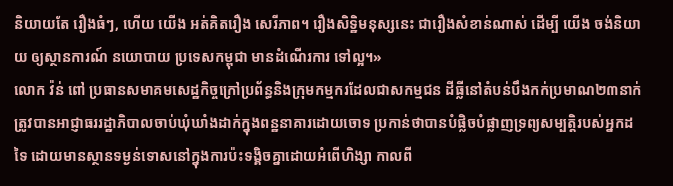និយាយតែ រឿងធំៗ, ហើយ យើង អត់គិតរឿង សេរីភាព។ រឿងសិទ្ឋិមនុស្សនេះ ជារឿងសំខាន់ណាស់ ដើម្បី យើង ចង់និយាយ ឲ្យស្ថានការណ៍ នយោបាយ ប្រទេសកម្ពុជា មានដំណើរការ ទៅល្អ។»
លោក វ៉ន់ ពៅ ប្រធានសមាគមសេដ្ឋកិច្ចក្រៅប្រព័ន្ធនិងក្រុមកម្មករដែលជាសកម្មជន ដីធ្លីនៅតំបន់បឹងកក់ប្រមាណ២៣នាក់ ត្រូវបានអាជ្ញាធររដ្ឋាភិបាលចាប់ឃុំឃាំងដាក់ក្នុងពន្ឋនាគារដោយចោទ ប្រកាន់ថាបានបំផ្លិចបំផ្លាញទ្រព្យសម្បត្តិរបស់អ្នកដទៃ ដោយមានស្ថានទម្ងន់ទោសនៅក្នុងការប៉ះទង្គិចគ្នាដោយអំពើហិង្សា កាលពី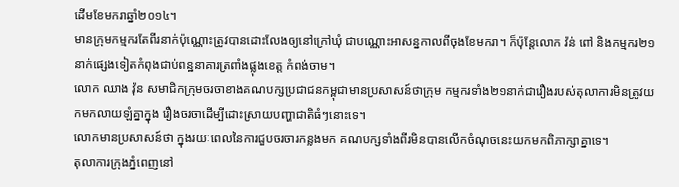ដើមខែមករាឆ្នាំ២០១៤។
មានក្រុមកម្មករតែពីរនាក់ប៉ុណ្ណោះត្រូវបានដោះលែងឲ្យនៅក្រៅឃុំ ជាបណ្ណោះអាសន្នកាលពីចុងខែមករា។ ក៏ប៉ុន្តែលោក វ៉ន់ ពៅ និងកម្មករ២១នាក់ផ្សេងទៀតកំពុងជាប់ពន្ឋនាគារត្រពាំងផ្លុងខេត្ត កំពង់ចាម។
លោក ឈាង វ៉ុន សមាជិកក្រុមចរចាខាងគណបក្សប្រជាជនកម្ពុជាមានប្រសាសន៍ថាក្រុម កម្មករទាំង២១នាក់ជារឿងរបស់តុលាការមិនត្រូវយកមកលាយឡំគ្នាក្នុង រឿងចរចាដើម្បីដោះស្រាយបញ្ហាជាតិធំៗនោះទេ។
លោកមានប្រសាសន៍ថា ក្នុងរយៈពេលនៃការជួបចរចារកន្លងមក គណបក្សទាំងពីរមិនបានលើកចំណុចនេះយកមកពិភាក្សាគ្នាទេ។
តុលាការក្រុងភ្នំពេញនៅ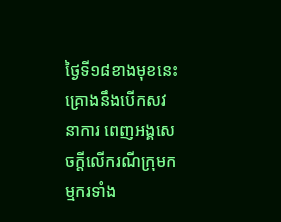ថ្ងៃទី១៨ខាងមុខនេះគ្រោងនឹងបើកសវនាការ ពេញអង្គសេចក្តីលើករណីក្រុមកម្មករទាំង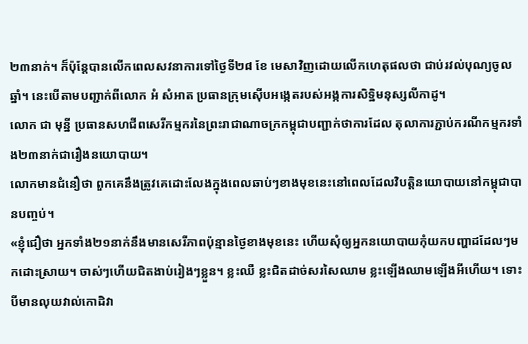២៣នាក់។ ក៏ប៉ុន្តែបានលើកពេលសវនាការទៅថ្ងៃទី២៨ ខែ មេសាវិញដោយលើកហេតុផលថា ជាប់រវល់បុណ្យចូលឆ្នាំ។ នេះបើតាមបញ្ជាក់ពីលោក អំ សំអាត ប្រធានក្រុមស៊ើបអង្កេតរបស់អង្កការសិទ្ឋិមនុស្សលីកាដូ។
លោក ជា មុន្នី ប្រធានសហជីពសេរីកម្មករនៃព្រះរាជាណាចក្រកម្ពុជាបញ្ជាក់ថាការដែល តុលាការភ្ជាប់ករណីកម្មករទាំង២៣នាក់ជារឿងនយោបាយ។
លោកមានជំនឿថា ពួកគេនឹងត្រូវគេដោះលែងក្នុងពេលឆាប់ៗខាងមុខនេះនៅពេលដែលវិបត្តិនយោបាយនៅកម្ពុជាបានបញ្ចប់។
«ខ្ញុំជឿថា អ្នកទាំង២១នាក់នឹងមានសេរីភាពប៉ុន្មានថ្ងៃខាងមុខនេះ ហើយសុំឲ្យអ្នកនយោបាយកុំយកបញ្ហាដដែលៗមកដោះស្រាយ។ ចាស់ៗហើយជិតងាប់រៀងៗខ្លួន។ ខ្លះឈឺ ខ្លះជិតដាច់សរសៃឈាម ខ្លះឡើងឈាមឡើងអីហើយ។ ទោះបីមានលុយវាល់កោដិវា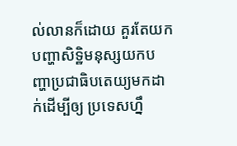ល់លានក៏ដោយ គួរតែយកបញ្ហាសិទ្ឋិមនុស្សយកបញ្ហាប្រជាធិបតេយ្យមកដាក់ដើម្បីឲ្យ ប្រទេសហ្នឹ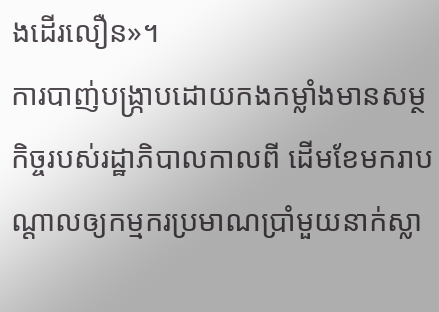ងដើរលឿន»។
ការបាញ់បង្ក្រាបដោយកងកម្លាំងមានសម្ថកិច្ចរបស់រដ្ឋាភិបាលកាលពី ដើមខែមករាបណ្តាលឲ្យកម្មករប្រមាណប្រាំមួយនាក់ស្លា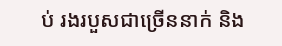ប់ រងរបួសជាច្រើននាក់ និង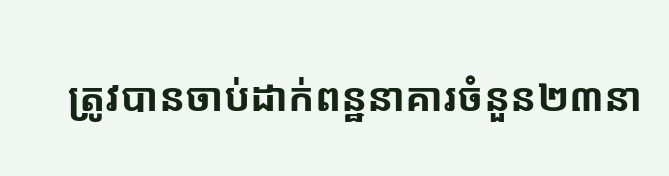ត្រូវបានចាប់ដាក់ពន្ឋនាគារចំនួន២៣នា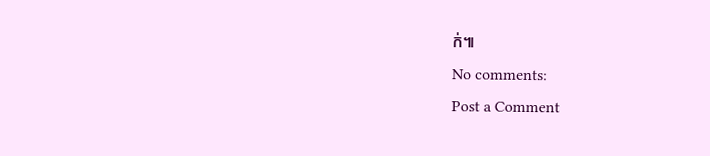ក់៕
No comments:
Post a Comment